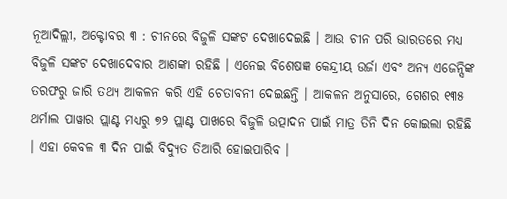ନୂଆଦିଲ୍ଲୀ, ଅକ୍ଟୋବର ୩ : ଚୀନରେ ବିଜୁଳି ସଙ୍କଟ ଦେଖାଦେଇଛି । ଆଉ ଚୀନ ପରି ଭାରତରେ ମଧ୍ୟ ବିଜୁଳି ସଙ୍କଟ ଦେଖାଦେବାର ଆଶଙ୍କା ରହିଛି । ଏନେଇ ବିଶେଷଜ୍ଞ କେନ୍ଦ୍ରୀୟ ଉର୍ଜା ଏବଂ ଅନ୍ୟ ଏଜେନ୍ସିଙ୍କ ତରଫରୁ ଜାରି ତଥ୍ୟ ଆକଳନ କରି ଏହି ଚେତାବନୀ ଦେଇଛନ୍ତି । ଆକଳନ ଅନୁସାରେ, ଗେଶର ୧୩୫ ଥର୍ମାଲ ପାୱାର ପ୍ଲାଣ୍ଟ ମଧ୍ୟରୁ ୭୨ ପ୍ଲାଣ୍ଟ ପାଖରେ ବିଜୁଳି ଉତ୍ପାଦନ ପାଇଁ ମାତ୍ର ତିନି ଦିନ କୋଇଲା ରହିଛି । ଏହା କେବଳ ୩ ଦିନ ପାଇଁ ବିଦ୍ୟୁତ ତିଆରି ହୋଇପାରିବ ।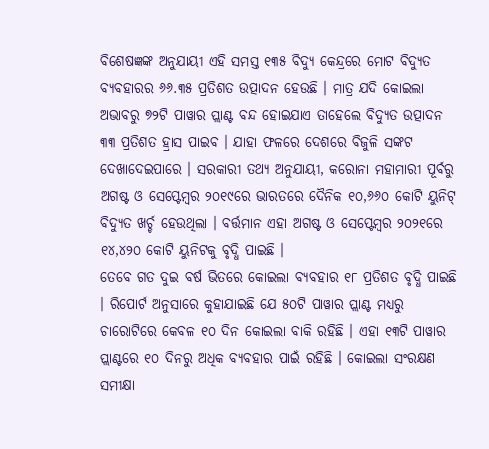ବିଶେଷଜ୍ଞଙ୍କ ଅନୁଯାୟୀ ଏହି ସମସ୍ତ ୧୩୫ ବିଦ୍ୟୁ କେନ୍ଦ୍ରରେ ମୋଟ ବିଦ୍ୟୁତ ବ୍ୟବହାରର ୬୬.୩୫ ପ୍ରତିଶତ ଉତ୍ପାଦନ ହେଉଛି । ମାତ୍ର ଯଦି କୋଇଲା ଅଭାବରୁ ୭୨ଟି ପାୱାର ପ୍ଲାଣ୍ଟ ବନ୍ଦ ହୋଇଯାଏ ତାହେଲେ ବିଦ୍ୟୁତ ଉତ୍ପାଦନ ୩୩ ପ୍ରତିଶତ ହ୍ରାସ ପାଇବ । ଯାହା ଫଳରେ ଦେଶରେ ବିଜୁଳି ସଙ୍କଟ ଦେଖାଦେଇପାରେ । ସରକାରୀ ତଥ୍ୟ ଅନୁଯାୟୀ, କରୋନା ମହାମାରୀ ପୂର୍ବରୁ ଅଗଷ୍ଟ ଓ ସେପ୍ଟେମ୍ବର ୨୦୧୯ରେ ଭାରତରେ ଦୈନିକ ୧୦,୬୬୦ କୋଟି ୟୁନିଟ୍ ବିଦ୍ୟୁତ ଖର୍ଚ୍ଚ ହେଉଥିଲା । ବର୍ତ୍ତମାନ ଏହା ଅଗଷ୍ଟ ଓ ସେପ୍ଟେମ୍ବର ୨୦୨୧ରେ ୧୪,୪୨୦ କୋଟି ୟୁନିଟକୁ ବୃଦ୍ଧି ପାଇଛି ।
ତେବେ ଗତ ଦୁଇ ବର୍ଷ ଭିତରେ କୋଇଲା ବ୍ୟବହାର ୧୮ ପ୍ରତିଶତ ବୃଦ୍ଧି ପାଇଛି । ରିପୋର୍ଟ ଅନୁସାରେ କୁହାଯାଇଛି ଯେ ୫୦ଟି ପାୱାର ପ୍ଲାଣ୍ଟ ମଧ୍ୟରୁ ଚାରୋଟିରେ କେବଳ ୧୦ ଦିନ କୋଇଲା ବାକି ରହିଛି । ଏହା ୧୩ଟି ପାୱାର ପ୍ଲାଣ୍ଟରେ ୧୦ ଦିନରୁ ଅଧିକ ବ୍ୟବହାର ପାଇଁ ରହିଛି । କୋଇଲା ସଂରକ୍ଷଣ ସମୀକ୍ଷା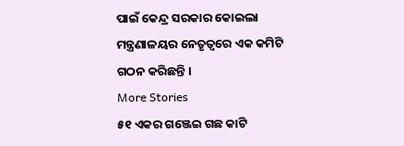ପାଇଁ କେନ୍ଦ୍ର ସରକାର କୋଇଲା ମନ୍ତ୍ରଣାଳୟର ନେତୃତ୍ୱରେ ଏକ କମିଟି ଗଠନ କରିଛନ୍ତି ।
More Stories
୫୧ ଏକର ଗଞ୍ଜେଇ ଗଛ କାଟି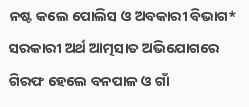ନଷ୍ଟ କଲେ ପୋଲିସ ଓ ଅବକାରୀ ବିଭାଗ*
ସରକାରୀ ଅର୍ଥ ଆତ୍ମସାତ ଅଭିଯୋଗରେ ଗିରଫ ହେଲେ ବନପାଳ ଓ ଗାଁ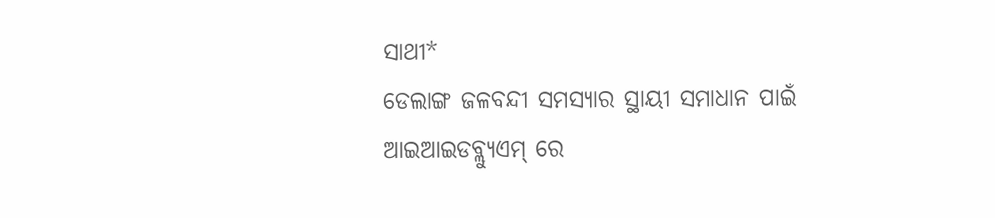ସାଥୀ*
ଡେଲାଙ୍ଗ ଜଳବନ୍ଦୀ ସମସ୍ୟାର ସ୍ଥାୟୀ ସମାଧାନ ପାଇଁ ଆଇଆଇଡବ୍ଲ୍ୟୁଏମ୍ ରେ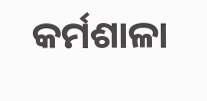କର୍ମଶାଳା